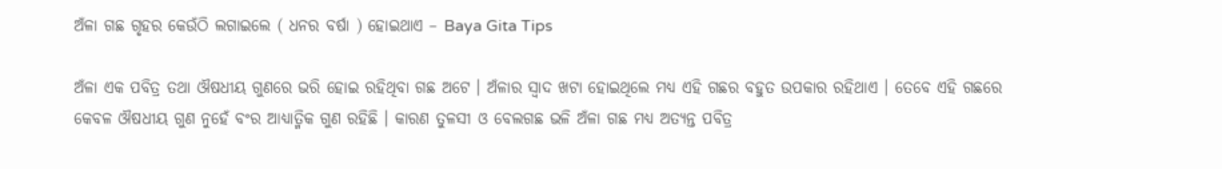ଅଁଳା ଗଛ ଗୃହର କେଉଁଠି ଲଗାଇଲେ ( ଧନର ବର୍ଷା ) ହୋଇଥାଏ – Baya Gita Tips

ଅଁଳା ଏକ ପବିତ୍ର ତଥା ଔଷଧୀୟ ଗୁଣରେ ଭରି ହୋଇ ରହିଥିବା ଗଛ ଅଟେ । ଅଁଳାର ସ୍ଵାଦ ଖଟା ହୋଇଥିଲେ ମଧ୍ୟ ଏହି ଗଛର ବହୁତ ଉପକାର ରହିଥାଏ । ତେବେ ଏହି ଗଛରେ କେବଳ ଔଷଧୀୟ ଗୁଣ ନୁହେଁ ବଂର ଆଧ୍ୟାତ୍ମିକ ଗୁଣ ରହିଛି । କାରଣ ତୁଳସୀ ଓ ବେଲଗଛ ଭଳି ଅଁଳା ଗଛ ମଧ୍ୟ ଅତ୍ୟନ୍ତ ପବିତ୍ର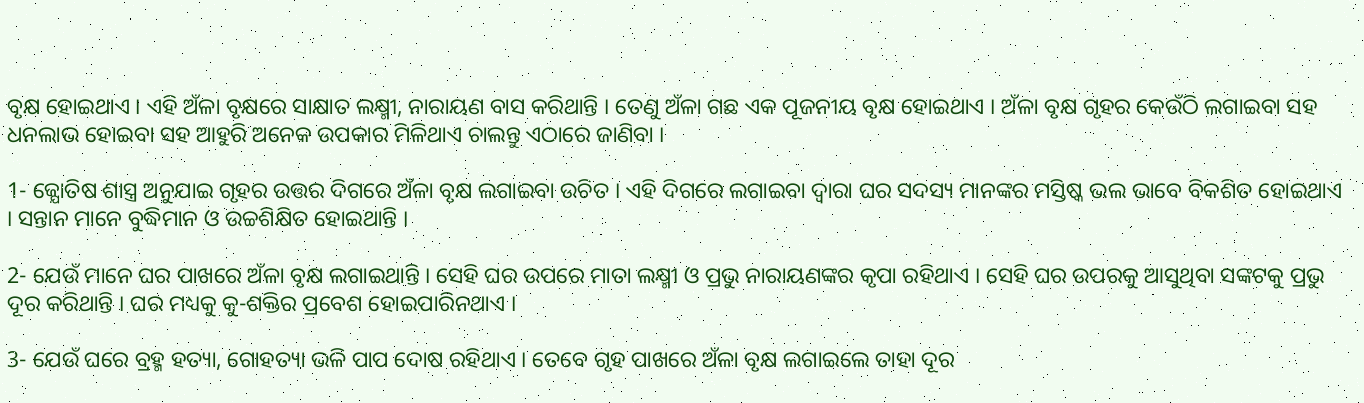ବୃକ୍ଷ ହୋଇଥାଏ । ଏହି ଅଁଳା ବୃକ୍ଷରେ ସାକ୍ଷାତ ଲକ୍ଷ୍ମୀ, ନାରାୟଣ ବାସ କରିଥାନ୍ତି । ତେଣୁ ଅଁଳା ଗଛ ଏକ ପୂଜନୀୟ ବୃକ୍ଷ ହୋଇଥାଏ । ଅଁଳା ବୃକ୍ଷ ଗୃହର କେଉଁଠି ଲଗାଇବା ସହ ଧନଲାଭ ହୋଇବା ସହ ଆହୁରି ଅନେକ ଉପକାର ମିଳିଥାଏ ଚାଲନ୍ତୁ ଏଠାରେ ଜାଣିବା ।

1- ଜ୍ଯୋତିଷ ଶାସ୍ତ୍ର ଅନୁଯାଇ ଗୃହର ଉତ୍ତର ଦିଗରେ ଅଁଳା ବୃକ୍ଷ ଲଗାଇବା ଉଚିତ । ଏହି ଦିଗରେ ଲଗାଇବା ଦ୍ଵାରା ଘର ସଦସ୍ୟ ମାନଙ୍କର ମସ୍ତିଷ୍କ ଭଲ ଭାବେ ବିକଶିତ ହୋଇଥାଏ । ସନ୍ତାନ ମାନେ ବୁଦ୍ଧିମାନ ଓ ଉଚ୍ଚଶିକ୍ଷିତ ହୋଇଥାନ୍ତି ।

2- ଯେଉଁ ମାନେ ଘର ପାଖରେ ଅଁଳା ବୃକ୍ଷ ଲଗାଇଥାନ୍ତି । ସେହି ଘର ଉପରେ ମାତା ଲକ୍ଷ୍ମୀ ଓ ପ୍ରଭୁ ନାରାୟଣଙ୍କର କୃପା ରହିଥାଏ । ସେହି ଘର ଉପରକୁ ଆସୁଥିବା ସଙ୍କଟକୁ ପ୍ରଭୁ ଦୂର କରିଥାନ୍ତି । ଘର ମଧ୍ୟକୁ କୁ-ଶକ୍ତିର ପ୍ରବେଶ ହୋଇପାରିନଥାଏ ।

3- ଯେଉଁ ଘରେ ବ୍ରହ୍ମ ହତ୍ୟା, ଗୋହତ୍ୟା ଭଳି ପାପ ଦୋଷ ରହିଥାଏ । ତେବେ ଗୃହ ପାଖରେ ଅଁଳା ବୃକ୍ଷ ଲଗାଇଲେ ତାହା ଦୂର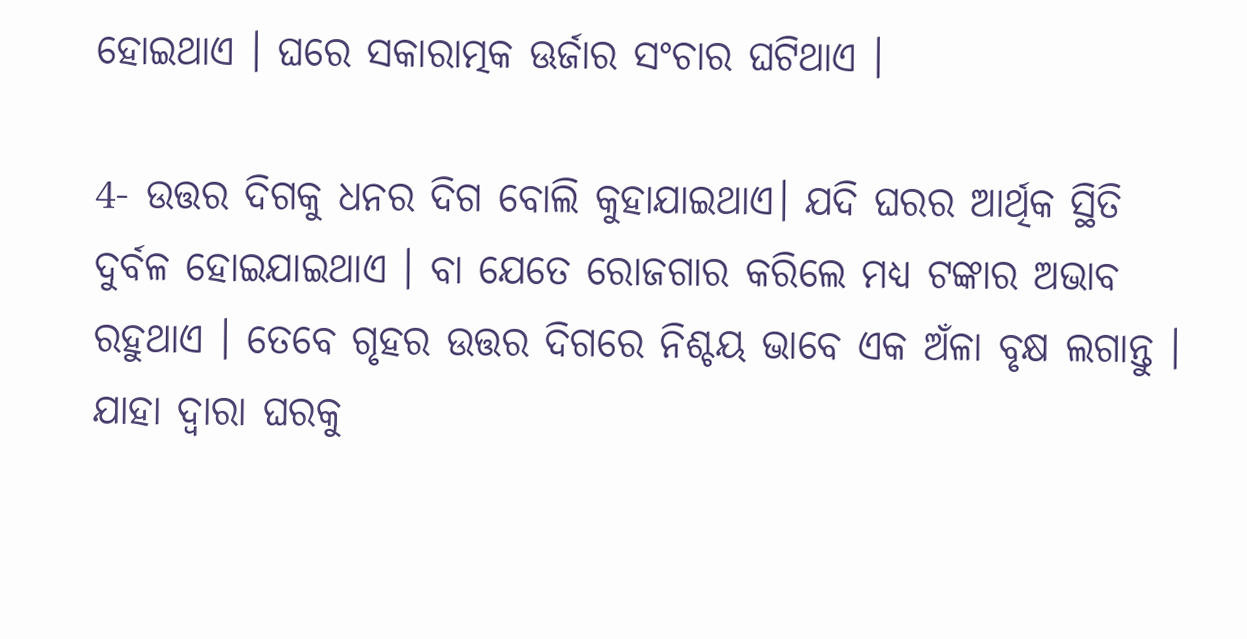ହୋଇଥାଏ । ଘରେ ସକାରାତ୍ମକ ଊର୍ଜାର ସଂଚାର ଘଟିଥାଏ ।

4- ଉତ୍ତର ଦିଗକୁ ଧନର ଦିଗ ବୋଲି କୁହାଯାଇଥାଏ। ଯଦି ଘରର ଆର୍ଥିକ ସ୍ଥିତି ଦୁର୍ବଳ ହୋଇଯାଇଥାଏ । ବା ଯେତେ ରୋଜଗାର କରିଲେ ମଧ୍ୟ ଟଙ୍କାର ଅଭାବ ରହୁଥାଏ । ତେବେ ଗୃହର ଉତ୍ତର ଦିଗରେ ନିଶ୍ଚୟ ଭାବେ ଏକ ଅଁଳା ବୃକ୍ଷ ଲଗାନ୍ତୁ । ଯାହା ଦ୍ଵାରା ଘରକୁ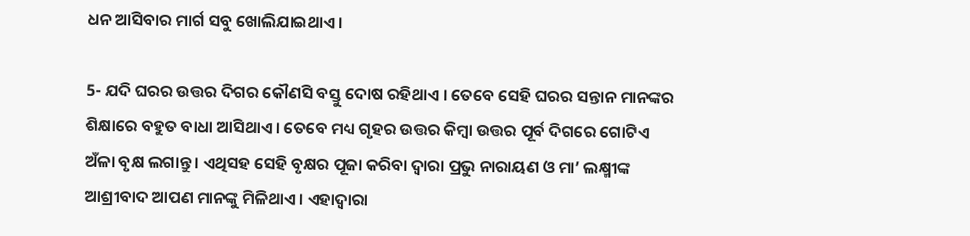ଧନ ଆସିବାର ମାର୍ଗ ସବୁ ଖୋଲିଯାଇଥାଏ ।

5- ଯଦି ଘରର ଉତ୍ତର ଦିଗର କୌଣସି ବସ୍ତୁ ଦୋଷ ରହିଥାଏ । ତେବେ ସେହି ଘରର ସନ୍ତାନ ମାନଙ୍କର ଶିକ୍ଷାରେ ବହୁତ ବାଧା ଆସିଥାଏ । ତେବେ ମଧ୍ୟ ଗୃହର ଉତ୍ତର କିମ୍ବା ଉତ୍ତର ପୂର୍ବ ଦିଗରେ ଗୋଟିଏ ଅଁଳା ବୃକ୍ଷ ଲଗାନ୍ତୁ । ଏଥିସହ ସେହି ବୃକ୍ଷର ପୂଜା କରିବା ଦ୍ଵାରା ପ୍ରଭୁ ନାରାୟଣ ଓ ମା’ ଲକ୍ଷ୍ମୀଙ୍କ ଆଶ୍ରୀବାଦ ଆପଣ ମାନଙ୍କୁ ମିଳିଥାଏ । ଏହାଦ୍ବାରା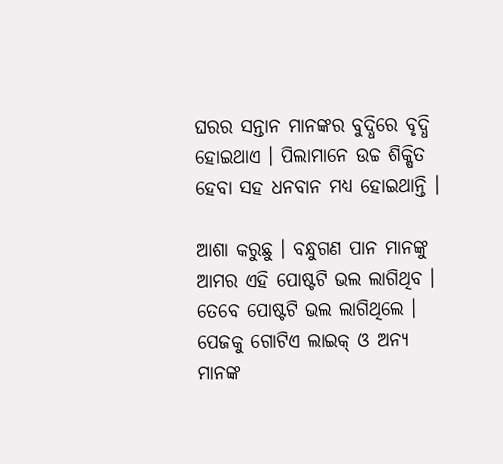ଘରର ସନ୍ତାନ ମାନଙ୍କର ବୁଦ୍ଧିରେ ବୃଦ୍ଧି ହୋଇଥାଏ । ପିଲାମାନେ ଉଚ୍ଚ ଶିକ୍ଷିତ ହେବା ସହ ଧନବାନ ମଧ୍ୟ ହୋଇଥାନ୍ତି ।

ଆଶା କରୁଛୁ । ବନ୍ଧୁଗଣ ପାନ ମାନଙ୍କୁ ଆମର ଏହି ପୋଷ୍ଟଟି ଭଲ ଲାଗିଥିବ । ତେବେ ପୋଷ୍ଟଟି ଭଲ ଲାଗିଥିଲେ । ପେଜକୁ ଗୋଟିଏ ଲାଇକ୍ ଓ ଅନ୍ୟ ମାନଙ୍କ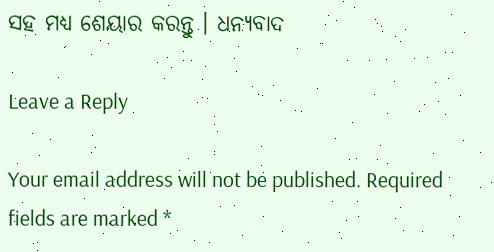ସହ ମଧ୍ୟ ଶେୟାର କରନ୍ତୁ । ଧନ୍ୟବାଦ

Leave a Reply

Your email address will not be published. Required fields are marked *